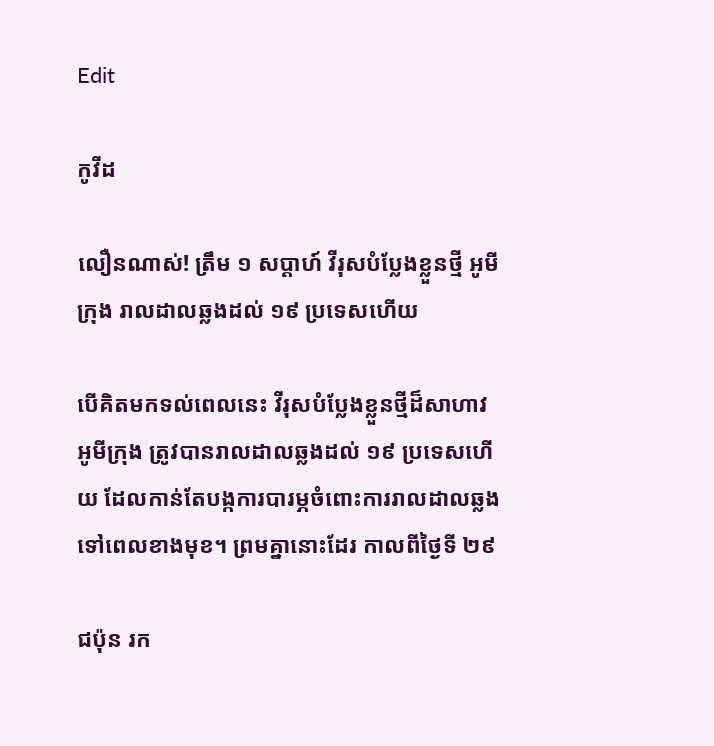Edit

កូវីដ

លឿនណាស់! ត្រឹម ១ សប្ដាហ៍ វីរុសបំប្លែងខ្លួនថ្មី អូមីក្រុង រាលដាលឆ្លងដល់ ១៩ ប្រទេសហើយ

បើគិតមកទល់ពេលនេះ វីរុសបំប្លែងខ្លួនថ្មីដ៏សាហាវ អូមីក្រុង ត្រូវបានរាលដាលឆ្លងដល់ ១៩ ប្រទេសហើយ ដែលកាន់តែបង្កការបារម្ភចំពោះការរាលដាលឆ្លងទៅពេលខាងមុខ។ ព្រមគ្នានោះដែរ កាលពីថ្ងៃទី ២៩

ជប៉ុន រក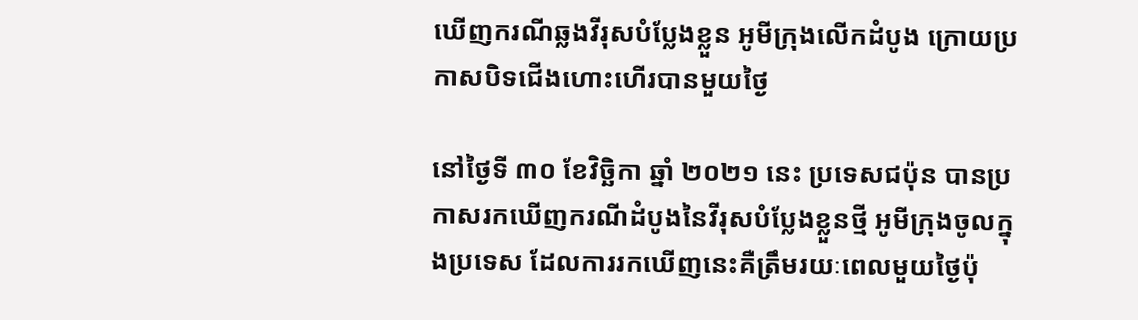ឃើញករណីឆ្លងវីរុសបំប្លែងខ្លួន អូមីក្រុងលើកដំបូង ក្រោយប្រកាសបិទជើងហោះហើរបានមួយថ្ងៃ

នៅថ្ងៃទី ៣០ ខែវិច្ឆិកា ឆ្នាំ ២០២១ នេះ ប្រទេសជប៉ុន បានប្រកាសរកឃើញករណីដំបូងនៃវីរុសបំប្លែងខ្លួនថ្មី អូមីក្រុងចូលក្នុងប្រទេស ដែលការរកឃើញនេះគឺត្រឹមរយៈពេលមួយថ្ងៃប៉ុ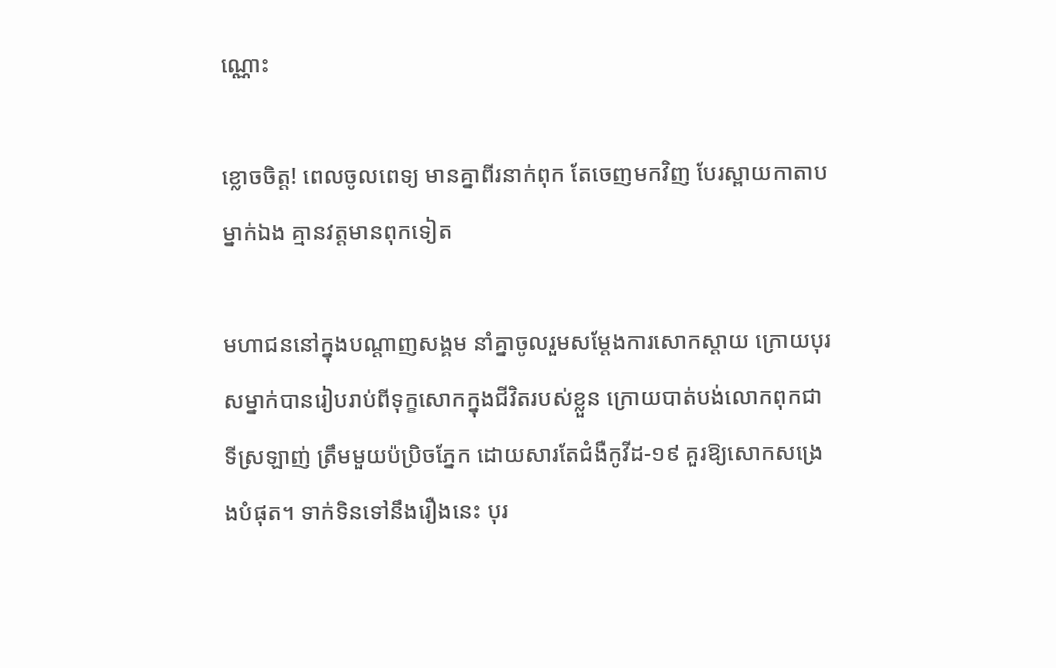ណ្ណោះ

ខ្លោចចិត្ត! ពេលចូលពេទ្យ មានគ្នាពីរនាក់ពុក តែចេញមកវិញ បែរស្ពាយកាតាបម្នាក់ឯង គ្មានវត្តមានពុកទៀត

មហាជននៅក្នុងបណ្ដាញសង្គម នាំគ្នាចូលរួមសម្ដែងការសោកស្ដាយ ក្រោយបុរសម្នាក់បានរៀបរាប់ពីទុក្ខសោកក្នុងជីវិតរបស់ខ្លួន ក្រោយបាត់បង់លោកពុកជាទីស្រឡាញ់ ត្រឹមមួយប៉ប្រិចភ្នែក ដោយសារតែជំងឺកូវីដ-១៩ គួរឱ្យសោកសង្រេងបំផុត។ ទាក់ទិនទៅនឹងរឿងនេះ បុរ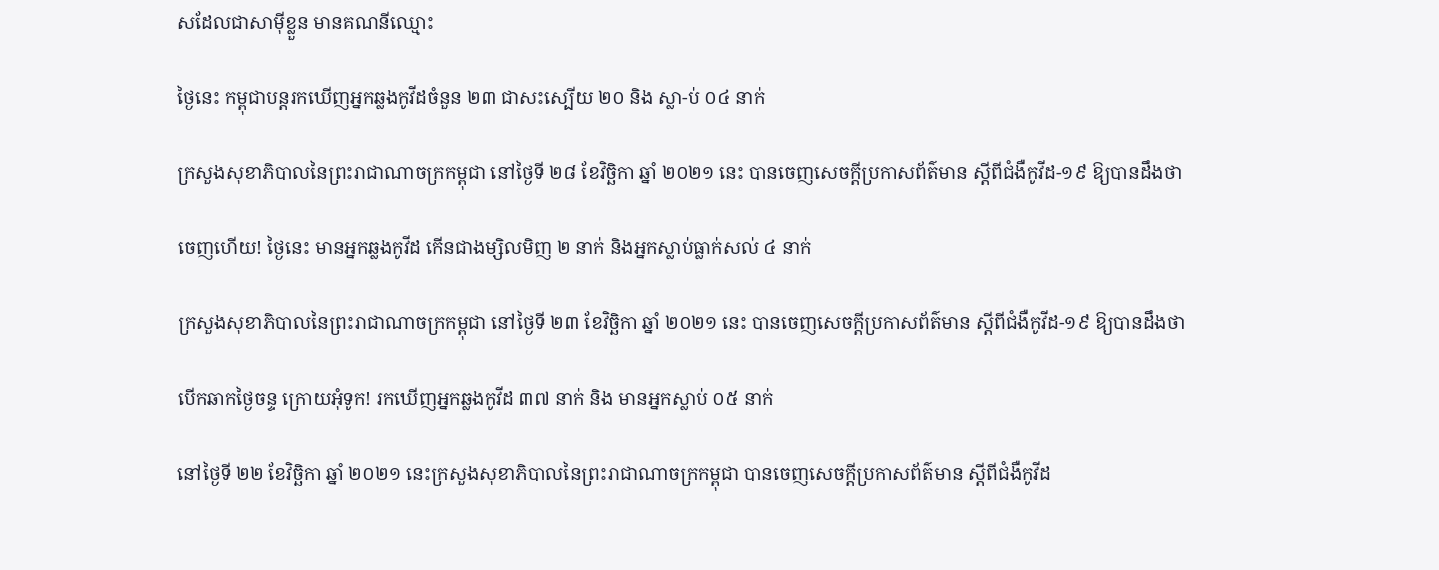សដែលជាសាម៉ីខ្លួន មានគណនីឈ្មោះ

ថ្ងៃនេះ កម្ពុជាបន្តរកឃើញអ្នកឆ្លងកូវីដចំនួន ២៣ ជាសះស្បើយ ២០ និង ស្លា-ប់ ០៤ នាក់

ក្រសួងសុខាភិបាលនៃព្រះរាជាណាចក្រកម្ពុជា នៅថ្ងៃទី ២៨ ខែវិច្ឆិកា ឆ្នាំ ២០២១ នេះ បានចេញសេចក្តីប្រកាសព័ត៌មាន ស្ដីពីជំងឺកូវីដ-១៩ ឱ្យបានដឹងថា

ចេញហើយ! ថ្ងៃនេះ មានអ្នកឆ្លងកូវីដ កើនជាងម្សិលមិញ ២ នាក់ និងអ្នកស្លាប់ធ្លាក់សល់ ៤ នាក់

ក្រសួងសុខាភិបាលនៃព្រះរាជាណាចក្រកម្ពុជា នៅថ្ងៃទី ២៣ ខែវិច្ឆិកា ឆ្នាំ ២០២១ នេះ បានចេញសេចក្តីប្រកាសព័ត៌មាន ស្ដីពីជំងឺកូវីដ-១៩ ឱ្យបានដឹងថា

បើកឆាកថ្ងៃចន្ទ ក្រោយអុំទូក! រកឃើញអ្នកឆ្លងកូវីដ ៣៧ នាក់ និង មានអ្នកស្លាប់ ០៥ នាក់

នៅថ្ងៃទី ២២ ខែវិច្ឆិកា ឆ្នាំ ២០២១ នេះក្រសួងសុខាភិបាលនៃព្រះរាជាណាចក្រកម្ពុជា បានចេញសេចក្តីប្រកាសព័ត៌មាន ស្ដីពីជំងឺកូវីដ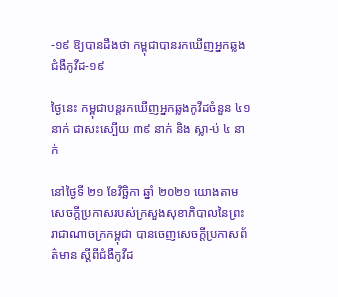-១៩ ឱ្យបានដឹងថា កម្ពុជាបានរកឃើញអ្នកឆ្លងជំងឺកូវីដ-១៩

ថ្ងៃនេះ កម្ពុជាបន្តរកឃើញអ្នកឆ្លងកូវីដចំនួន ៤១នាក់ ជាសះស្បើយ ៣៩ នាក់ និង ស្លា-ប់ ៤ នាក់

នៅថ្ងៃទី ២១ ខែវិច្ឆិកា ឆ្នាំ ២០២១ យោងតាមសេចក្តីប្រកាសរបស់ក្រសួងសុខាភិបាលនៃព្រះរាជាណាចក្រកម្ពុជា បានចេញសេចក្តីប្រកាសព័ត៌មាន ស្ដីពីជំងឺកូវីដ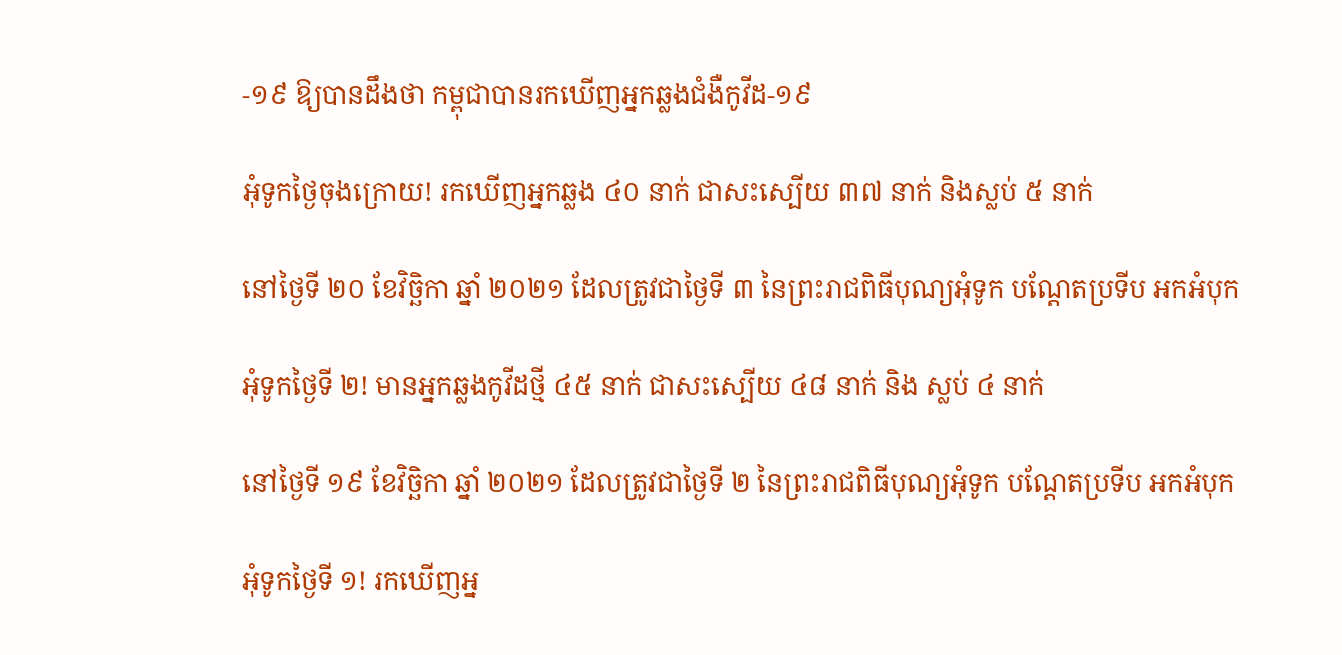-១៩ ឱ្យបានដឹងថា កម្ពុជាបានរកឃើញអ្នកឆ្លងជំងឺកូវីដ-១៩

អុំទូកថ្ងៃចុងក្រោយ! រកឃើញអ្នកឆ្លង ៤០ នាក់ ជាសះស្បើយ ៣៧ នាក់ និងស្លប់ ៥ នាក់

នៅថ្ងៃទី ២០ ខែវិច្ឆិកា ឆ្នាំ ២០២១ ដែលត្រូវជាថ្ងៃទី ៣ នៃព្រះរាជពិធីបុណ្យអុំទូក បណ្តែតប្រទីប អកអំបុក

អុំទូកថ្ងៃទី ២! មានអ្នកឆ្លងកូវីដថ្មី ៤៥ នាក់ ជាសះស្បើយ ៤៨ នាក់ និង ស្លប់ ៤ នាក់

នៅថ្ងៃទី ១៩ ខែវិច្ឆិកា ឆ្នាំ ២០២១ ដែលត្រូវជាថ្ងៃទី ២ នៃព្រះរាជពិធីបុណ្យអុំទូក បណ្តែតប្រទីប អកអំបុក

អុំទូកថ្ងៃទី ១! រកឃើញអ្ន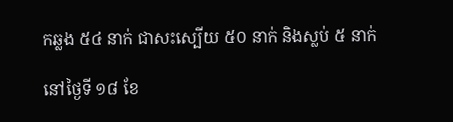កឆ្លង ៥៤ នាក់ ជាសះស្បើយ ៥០ នាក់ និងស្លប់ ៥ នាក់

នៅថ្ងៃទី ១៨ ខែ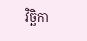វិច្ឆិកា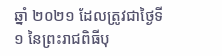ឆ្នាំ ២០២១ ដែលត្រូវជាថ្ងៃទី ១ នៃព្រះរាជពិធីបុ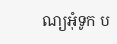ណ្យអុំទូក ប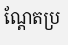ណ្តែតប្រ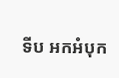ទីប អកអំបុក